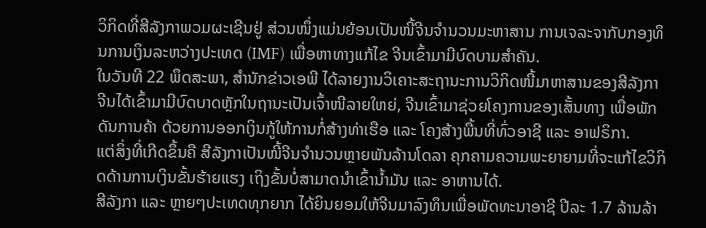ວິກິດທີ່ສີລັງກາພວມຜະເຊີນຢູ່ ສ່ວນໜຶ່ງແມ່ນຍ້ອນເປັນໜີ້ຈີນຈຳນວນມະຫາສານ ການເຈລະຈາກັບກອງທຶນການເງິນລະຫວ່າງປະເທດ (IMF) ເພື່ອຫາທາງແກ້ໄຂ ຈີນເຂົ້າມາມີບົດບາມສຳຄັນ.
ໃນວັນທີ 22 ພຶດສະພາ, ສຳນັກຂ່າວເອພີ ໄດ້ລາຍງານວິເຄາະສະຖານະການວິກິດໜີ້ມາຫາສານຂອງສີລັງກາ ຈີນໄດ້ເຂົ້າມາມີບົດບາດຫຼັກໃນຖານະເປັນເຈົ້າໜີລາຍໃຫຍ່, ຈີນເຂົ້າມາຊ່ວຍໂຄງການຂອງເສັ້ນທາງ ເພື່ອພັກດັນການຄ້າ ດ້ວຍການອອກເງິນກູ້ໃຫ້ການກໍ່ສ້າງທ່າເຮືອ ແລະ ໂຄງສ້າງພື້ນທີ່ທົ່ວອາຊີ ແລະ ອາຟຣິກາ.
ແຕ່ສິ່ງທີ່ເກີດຂຶ້ນຄື ສີລັງກາເປັນໜີ້ຈີນຈຳນວນຫຼາຍພັນລ້ານໂດລາ ຄຸກຄາມຄວາມພະຍາຍາມທີ່ຈະແກ້ໄຂວິກິດດ້ານການເງິນຂັ້ນຮ້າຍແຮງ ເຖິງຂັ້ນບໍ່ສາມາດນຳເຂົ້ານ້ຳມັນ ແລະ ອາຫານໄດ້.
ສີລັງກາ ແລະ ຫຼາຍໆປະເທດທຸກຍາກ ໄດ້ຍິນຍອມໃຫ້ຈີນມາລົງທຶນເພື່ອພັດທະນາອາຊີ ປີລະ 1.7 ລ້ານລ້າ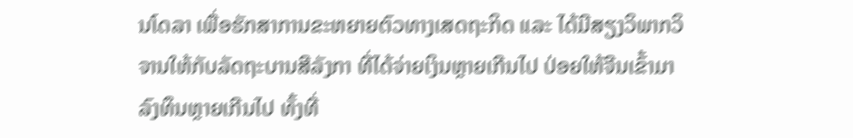ນໂດລາ ເພື່ອຮັກສາການຂະຫຍາຍຕົວທາງເສດຖະກິດ ແລະ ໄດ້ມີສຽງວິພາກວິຈານໃຫ້ກັບລັດຖະບານສີລັງກາ ທີ່ໄດ້ຈ່າຍເງິນຫຼາຍເກີນໄປ ປ່ອຍໃຫ້ຈີນເຂົ້າມາລົງທຶນຫຼາຍເກີນໄປ ທັ້ງທີ່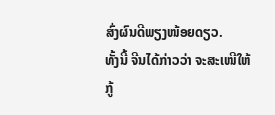ສົ່ງຜົນດີພຽງໜ້ອຍດຽວ.
ທັ້ງນີ້ ຈີນໄດ້ກ່າວວ່າ ຈະສະເໜີໃຫ້ກູ້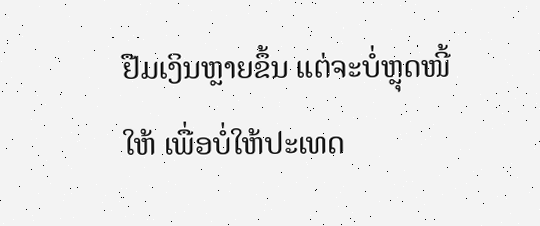ຢືມເງິນຫຼາຍຂຶ້ນ ແຕ່ຈະບໍ່ຫຼຸດໜີ້ໃຫ້ ເພື່ອບໍ່ໃຫ້ປະເທດ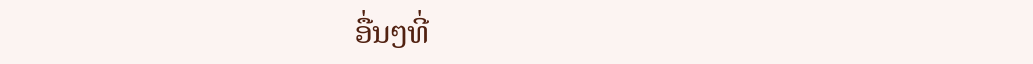ອື່ນໆທີ່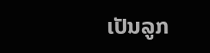ເປັນລູກ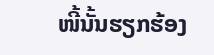ໜີ້ນັ້ນຮຽກຮ້ອງ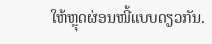ໃຫ້ຫຼຸດຜ່ອນໜີ້ແບບດຽວກັນ.